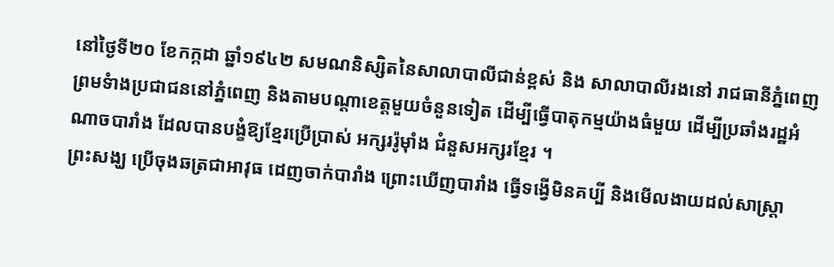នៅថ្ងៃទី២០ ខែកក្កដា ឆ្នាំ១៩៤២ សមណនិស្សិតនៃសាលាបាលីជាន់ខ្ពស់ និង សាលាបាលីរងនៅ រាជធានីភ្នំពេញ ព្រមទំាងប្រជាជននៅភ្នំពេញ និងតាមបណ្តាខេត្តមួយចំនួនទៀត ដើម្បីធ្វើបាតុកម្មយ៉ាងធំមួយ ដើម្បីប្រឆាំងរដ្ឋអំណាចបារាំង ដែលបានបង្ខំឱ្យខ្មែរប្រើប្រាស់ អក្សររ៉ូម៉ាំង ជំនួសអក្សរខ្មែរ ។
ព្រះសង្ឃ ប្រើចុងឆត្រជាអាវុធ ដេញចាក់បារាំង ព្រោះឃើញបារាំង ធ្វើទង្វើមិនគប្បី និងមើលងាយដល់សាស្រ្តា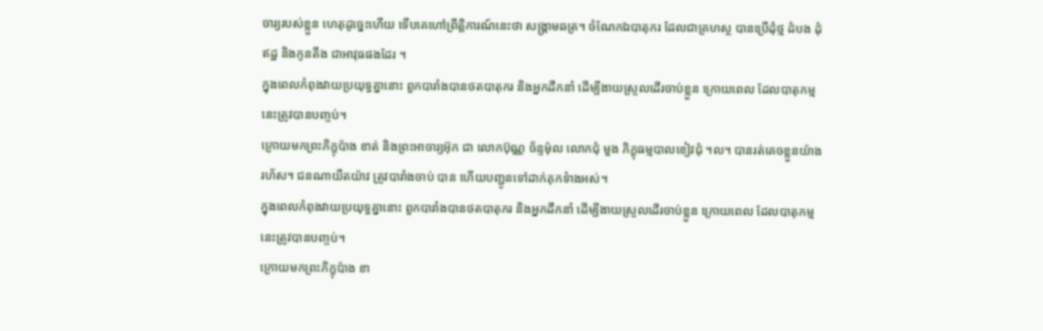ចារ្យរបស់ខ្លួន ហេតុដូច្នេះហើយ ទើបគេហៅព្រឹត្តិការណ៍នេះថា សង្រ្គាមឆត្រ។ ចំណែកឯបាតុករ ដែលជាគ្រហស្ថ បានប្រើដុំថ្ម ដំបង ដុំឥដ្ឋ និងកូនតឹង ជាអាវុធផងដែរ ។
ក្នុងពេលកំពុងវាយប្រយុទ្ធគ្នានោះ ពួកបារាំងបានថតបាតុករ និងអ្នកដឹកនាំ ដើម្បីងាយស្រួលដើរចាប់ខ្លួន ក្រោយពេល ដែលបាតុកម្មនេះត្រូវបានបញ្ចប់។
ក្រោយមកព្រះភិក្ខុប៉ាង ខាត់ និងព្រះអាចារ្យអ៊ុក ជា លោកប៊ុណ្ណ ច័ន្ទម៉ុល លោកជុំ មួង ភិក្ខុធម្មបាលខៀវជុំ ។ល។ បានរត់គេចខ្លួនយ៉ាងរហ័ស។ ជនណាយឺតយ៉ាវ ត្រូវបារាំងចាប់ បាន ហើយបញ្ជូនទៅដាក់គុកទំាងអស់។
ក្នុងពេលកំពុងវាយប្រយុទ្ធគ្នានោះ ពួកបារាំងបានថតបាតុករ និងអ្នកដឹកនាំ ដើម្បីងាយស្រួលដើរចាប់ខ្លួន ក្រោយពេល ដែលបាតុកម្មនេះត្រូវបានបញ្ចប់។
ក្រោយមកព្រះភិក្ខុប៉ាង ខា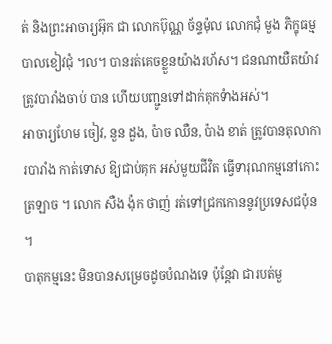ត់ និងព្រះអាចារ្យអ៊ុក ជា លោកប៊ុណ្ណ ច័ន្ទម៉ុល លោកជុំ មួង ភិក្ខុធម្មបាលខៀវជុំ ។ល។ បានរត់គេចខ្លួនយ៉ាងរហ័ស។ ជនណាយឺតយ៉ាវ ត្រូវបារាំងចាប់ បាន ហើយបញ្ជូនទៅដាក់គុកទំាងអស់។
អាចារ្យហែម ចៀវ, នួន ដួង, ប៉ាច ឈឺន, ប៉ាង ខាត់ ត្រូវបានតុលាការបារាំង កាត់ទោស ឱ្យជាប់គុក អស់មួយជីវិត ធ្វើទារុណកម្មនៅកោះត្រឡាច ។ លោក សឺង ង៉ុក ថាញ់ រត់ទៅជ្រកកោននូវប្រទេសជប៉ុន ។
បាតុកម្មនេះ មិនបានសម្រេចដូចបំណងទេ ប៉ុន្តែវា ជារបត់មួ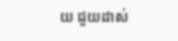យ ជួយដាស់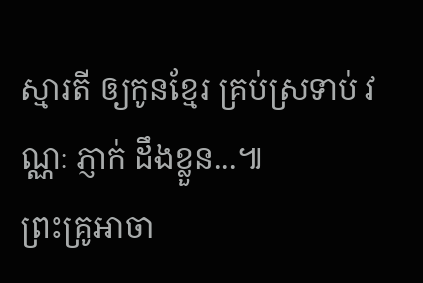ស្មារតី ឲ្យកូនខ្មែរ គ្រប់ស្រទាប់ វណ្ណៈ ភ្ញាក់ ដឹងខ្លួន...៕
ព្រះគ្រូអាចា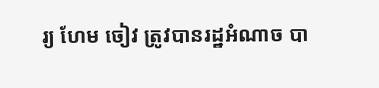រ្យ ហែម ចៀវ ត្រូវបានរដ្ឋអំណាច បា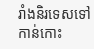រាំងនិរទេសទៅកាន់កោះ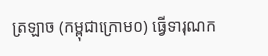ត្រឡាច (កម្ពុជាក្រោម០) ធ្វើទារុណក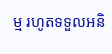ម្ម រហូតទទួលអនិ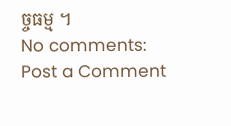ច្ចធម្ម ។
No comments:
Post a Comment